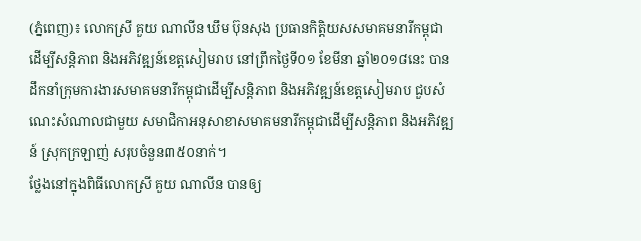(ភ្នំពេញ)៖ លោកស្រី គួយ ណាលីន ឃឹម ប៊ុនសុង ប្រធានកិត្តិយសសមាគមនារីកម្ពុជាដើម្បីសន្តិភាព និងអភិវឌ្ឍន៍ខេត្តសៀមរាប នៅព្រឹកថ្ងៃទី០១ ខែមីនា ឆ្នាំ២០១៨នេះ បានដឹកនាំក្រុមការងារសមាគមនារីកម្ពុជាដើម្បីសន្តិភាព និងអភិវឌ្ឍន៍ខេត្តសៀមរាប ជួបសំណេះសំណាលជាមួយ សមាជិកាអនុសាខាសមាគមនារីកម្ពុជាដើម្បីសន្តិភាព និងអភិវឌ្ឍន៍ ស្រុកក្រឡាញ់ សរុបចំនួន៣៥០នាក់។
ថ្លែងនៅក្នុងពិធីលោកស្រី គួយ ណាលីន បានឲ្យ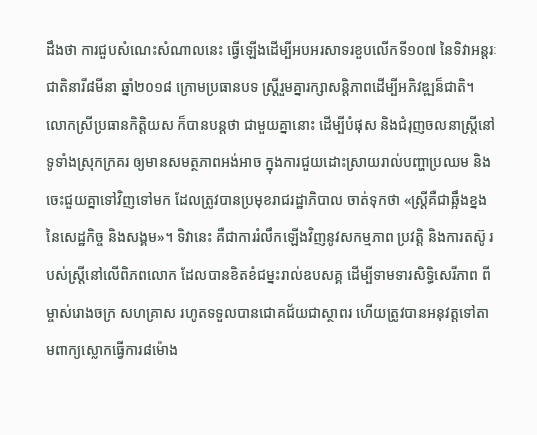ដឹងថា ការជួបសំណេះសំណាលនេះ ធ្វើឡើងដើម្បីអបអរសាទរខួបលើកទី១០៧ នៃទិវាអន្តរៈជាតិនារី៨មីនា ឆ្នាំ២០១៨ ក្រោមប្រធានបទ ស្រ្តីរួមគ្នារក្សាសន្តិភាពដើម្បីអភិវឌ្ឍន៏ជាតិ។
លោកស្រីប្រធានកិត្តិយស ក៏បានបន្តថា ជាមួយគ្នានោះ ដើម្បីបំផុស និងជំរុញចលនាស្រ្តីនៅទូទាំងស្រុកក្រគរ ឲ្យមានសមត្ថភាពអង់អាច ក្នុងការជួយដោះស្រាយរាល់បញ្ហាប្រឈម និងចេះជួយគ្នាទៅវិញទៅមក ដែលត្រូវបានប្រមុខរាជរដ្ឋាភិបាល ចាត់ទុកថា «ស្ត្រីគឺជាឆ្អឹងខ្នងនៃសេដ្ឋកិច្ច និងសង្គម»។ ទិវានេះ គឺជាការរំលឹកឡើងវិញនូវសកម្មភាព ប្រវត្តិ និងការតស៊ូ របស់ស្រ្តីនៅលើពិភពលោក ដែលបានខិតខំជម្នះរាល់ឧបសគ្គ ដើម្បីទាមទារសិទ្ធិសេរីភាព ពីម្ចាស់រោងចក្រ សហគ្រាស រហូតទទួលបានជោគជ័យជាស្ថាពរ ហើយត្រូវបានអនុវត្តទៅតាមពាក្យស្លោកធ្វើការ៨ម៉ោង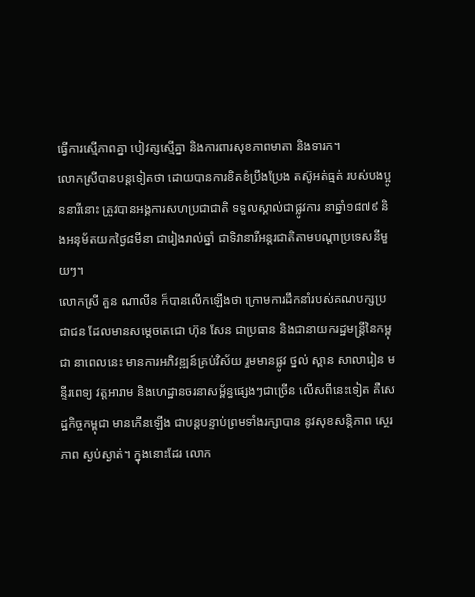ធ្វើការស្មើភាពគ្នា បៀវត្សស្មើគ្នា និងការពារសុខភាពមាតា និងទារក។
លោកស្រីបានបន្តទៀតថា ដោយបានការខិតខំប្រឹងប្រែង តស៊ូអត់ធ្មត់ របស់បងប្អូននារីនោះ ត្រូវបានអង្គការសហប្រជាជាតិ ទទួលស្គាល់ជាផ្លូវការ នាឆ្នាំ១៨៧៩ និងអនុម័តយកថ្ងៃ៨មីនា ជារៀងរាល់ឆ្នាំ ជាទិវានារីអន្តរជាតិតាមបណ្តាប្រទេសនីមួយៗ។
លោកស្រី គួន ណាលីន ក៏បានលើកឡើងថា ក្រោមការដឹកនាំរបស់គណបក្សប្រជាជន ដែលមានសម្តេចតេជោ ហ៊ុន សែន ជាប្រធាន និងជានាយករដ្ឋមន្ត្រីនៃកម្ពុជា នាពេលនេះ មានការអភិវឌ្ឍន៍គ្រប់វិស័យ រួមមានផ្លូវ ថ្នល់ ស្ពាន សាលារៀន មន្ទីរពេទ្យ វត្តអារាម និងហេដ្ឋានចរនាសម្ព័ន្ធផ្សេងៗជាច្រើន លើសពីនេះទៀត គឺសេដ្ឋកិច្ចកម្ពុជា មានកើនឡើង ជាបន្តបន្ទាប់ព្រមទាំងរក្សាបាន នូវសុខសន្តិភាព ស្ថេរភាព ស្ងប់ស្ងាត់។ ក្នុងនោះដែរ លោក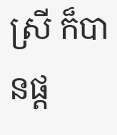ស្រី ក៏បានផ្ត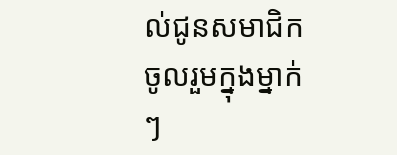ល់ជូនសមាជិកចូលរួមក្នុងម្នាក់ៗ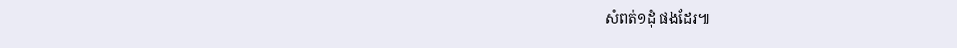សំពត់១ដុំ ផងដែរ៕